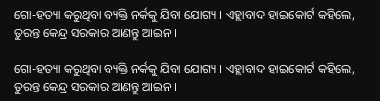ଗୋ-ହତ୍ୟା କରୁଥିବା ବ୍ୟକ୍ତି ନର୍କକୁ ଯିବା ଯୋଗ୍ୟ । ଏହ୍ଲାବାଦ ହାଇକୋର୍ଟ କହିଲେ, ତୁରନ୍ତ କେନ୍ଦ୍ର ସରକାର ଆଣନ୍ତୁ ଆଇନ ।

ଗୋ-ହତ୍ୟା କରୁଥିବା ବ୍ୟକ୍ତି ନର୍କକୁ ଯିବା ଯୋଗ୍ୟ । ଏହ୍ଲାବାଦ ହାଇକୋର୍ଟ କହିଲେ, ତୁରନ୍ତ କେନ୍ଦ୍ର ସରକାର ଆଣନ୍ତୁ ଆଇନ ।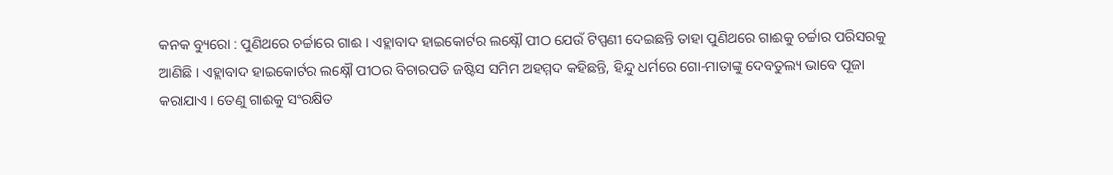କନକ ବ୍ୟୁରୋ : ପୁଣିଥରେ ଚର୍ଚ୍ଚାରେ ଗାଈ । ଏହ୍ଲାବାଦ ହାଇକୋର୍ଟର ଲକ୍ଷ୍ନୌ ପୀଠ ଯେଉଁ ଟିପ୍ପଣୀ ଦେଇଛନ୍ତି ତାହା ପୁଣିଥରେ ଗାଈକୁ ଚର୍ଚ୍ଚାର ପରିସରକୁ ଆଣିଛି । ଏହ୍ଲାବାଦ ହାଇକୋର୍ଟର ଲକ୍ଷ୍ନୌ ପୀଠର ବିଚାରପତି ଜଷ୍ଟିସ ସମିମ ଅହମ୍ମଦ କହିଛନ୍ତି, ହିନ୍ଦୁ ଧର୍ମରେ ଗୋ-ମାତାଙ୍କୁ ଦେବତୁଲ୍ୟ ଭାବେ ପୂଜା କରାଯାଏ । ତେଣୁ ଗାଈକୁ ସଂରକ୍ଷିତ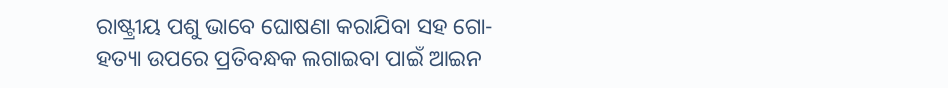ରାଷ୍ଟ୍ରୀୟ ପଶୁ ଭାବେ ଘୋଷଣା କରାଯିବା ସହ ଗୋ-ହତ୍ୟା ଉପରେ ପ୍ରତିବନ୍ଧକ ଲଗାଇବା ପାଇଁ ଆଇନ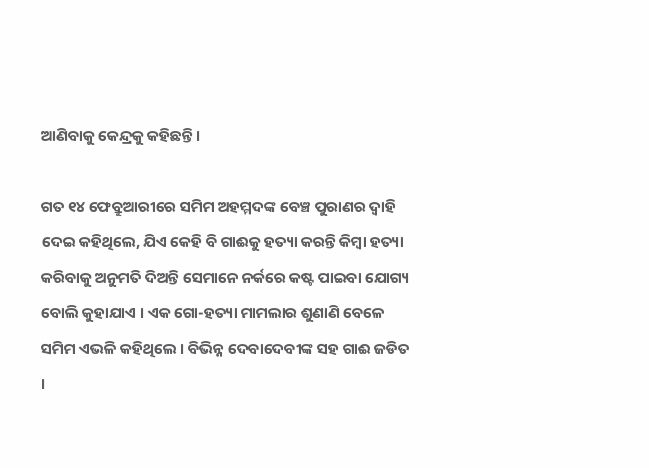ଆଣିବାକୁ କେନ୍ଦ୍ରକୁ କହିଛନ୍ତି ।

ଗତ ୧୪ ଫେବ୍ରୁଆରୀରେ ସମିମ ଅହମ୍ମଦଙ୍କ ବେଞ୍ଚ ପୁରାଣର ଦ୍ୱାହି ଦେଇ କହିଥିଲେ, ଯିଏ କେହି ବି ଗାଈକୁ ହତ୍ୟା କରନ୍ତି କିମ୍ବା ହତ୍ୟା କରିବାକୁ ଅନୁମତି ଦିଅନ୍ତି ସେମାନେ ନର୍କରେ କଷ୍ଟ ପାଇବା ଯୋଗ୍ୟ ବୋଲି କୁହାଯାଏ । ଏକ ଗୋ-ହତ୍ୟା ମାମଲାର ଶୁଣାଣି ବେଳେ ସମିମ ଏଭଳି କହିଥିଲେ । ବିଭିନ୍ନ ଦେବାଦେବୀଙ୍କ ସହ ଗାଈ ଜଡିତ ।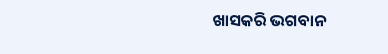ଖାସକରି ଭଗବାନ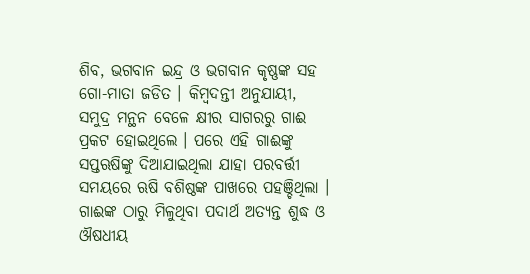ଶିବ, ଭଗବାନ ଇନ୍ଦ୍ର ଓ ଭଗବାନ କୃଷ୍ଣଙ୍କ ସହ ଗୋ-ମାତା ଜଡିତ । କିମ୍ବଦନ୍ତୀ ଅନୁଯାୟୀ, ସମୁଦ୍ର ମନ୍ଥନ ବେଳେ କ୍ଷୀର ସାଗରରୁ ଗାଈ ପ୍ରକଟ ହୋଇଥିଲେ । ପରେ ଏହି ଗାଈଙ୍କୁ ସପ୍ତଋଷିଙ୍କୁ ଦିଆଯାଇଥିଲା ଯାହା ପରବର୍ତ୍ତୀ ସମୟରେ ଋଷି ବଶିଷ୍ଠଙ୍କ ପାଖରେ ପହଞ୍ଚିଥିଲା । ଗାଈଙ୍କ ଠାରୁ ମିଳୁଥିବା ପଦାର୍ଥ ଅତ୍ୟନ୍ତ ଶୁଦ୍ଧ ଓ ଔଷଧୀୟ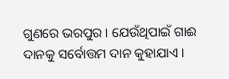ଗୁଣରେ ଭରପୁର । ଯେଉଁଥିପାଇଁ ଗାଈ ଦାନକୁ ସର୍ବୋତ୍ତମ ଦାନ କୁହାଯାଏ ।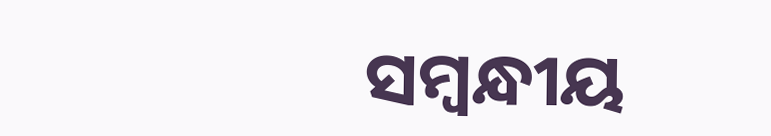ସମ୍ବନ୍ଧୀୟ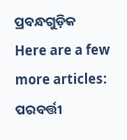ପ୍ରବନ୍ଧଗୁଡ଼ିକ
Here are a few more articles:
ପରବର୍ତ୍ତୀ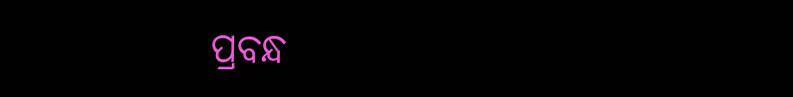ପ୍ରବନ୍ଧ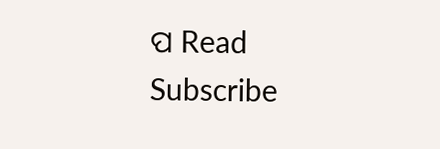ପ Read
Subscribe